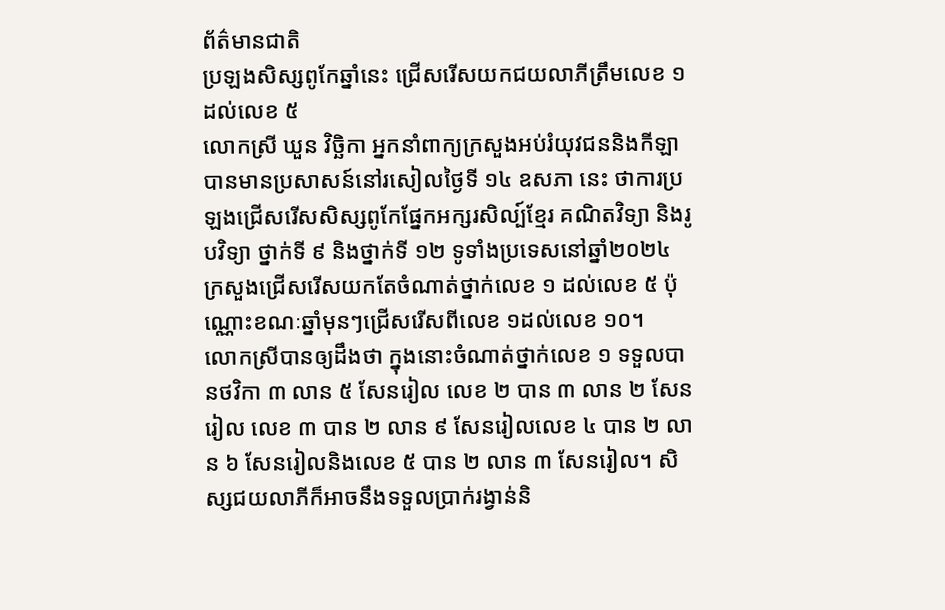ព័ត៌មានជាតិ
ប្រឡងសិស្សពូកែឆ្នាំនេះ ជ្រើសរើសយកជយលាភីត្រឹមលេខ ១ ដល់លេខ ៥
លោកស្រី ឃួន វិច្ឆិកា អ្នកនាំពាក្យក្រសួងអប់រំយុវជននិងកីឡាបានមានប្រសាសន៍នៅរសៀលថ្ងៃទី ១៤ ឧសភា នេះ ថាការប្រឡងជ្រើសរើសសិស្សពូកែផ្នែកអក្សរសិល្ប៍ខ្មែរ គណិតវិទ្យា និងរូបវិទ្យា ថ្នាក់ទី ៩ និងថ្នាក់ទី ១២ ទូទាំងប្រទេសនៅឆ្នាំ២០២៤ ក្រសួងជ្រើសរើសយកតែចំណាត់ថ្នាក់លេខ ១ ដល់លេខ ៥ ប៉ុណ្ណោះខណៈឆ្នាំមុនៗជ្រើសរើសពីលេខ ១ដល់លេខ ១០។
លោកស្រីបានឲ្យដឹងថា ក្នុងនោះចំណាត់ថ្នាក់លេខ ១ ទទួលបានថវិកា ៣ លាន ៥ សែនរៀល លេខ ២ បាន ៣ លាន ២ សែនរៀល លេខ ៣ បាន ២ លាន ៩ សែនរៀលលេខ ៤ បាន ២ លាន ៦ សែនរៀលនិងលេខ ៥ បាន ២ លាន ៣ សែនរៀល។ សិស្សជយលាភីក៏អាចនឹងទទួលប្រាក់រង្វាន់និ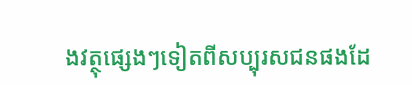ងវត្ថុផ្សេងៗទៀតពីសប្បុរសជនផងដែ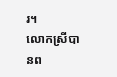រ។
លោកស្រីបានព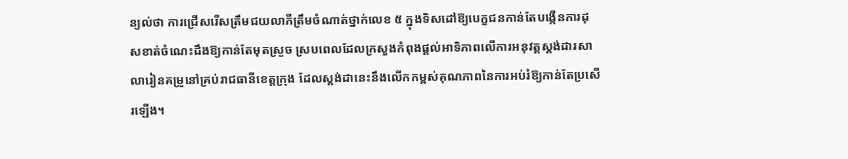ន្យល់ថា ការជ្រើសរើសត្រឹមជយលាភីត្រឹមចំណាត់ថ្នាក់លេខ ៥ ក្នុងទិសដៅឱ្យបេក្ខជនកាន់តែបង្កើនការដុសខាត់ចំណេះដឹងឱ្យកាន់តែមុតស្រួច ស្របពេលដែលក្រសួងកំពុងផ្តល់អាទិភាពលើការអនុវត្តស្តង់ដារសាលារៀនគម្រូនៅគ្រប់រាជធានីខេត្តក្រុង ដែលស្តង់ដានេះនឹងលើកកម្ពស់គុណភាពនៃការអប់រំឱ្យកាន់តែប្រសើរឡើង។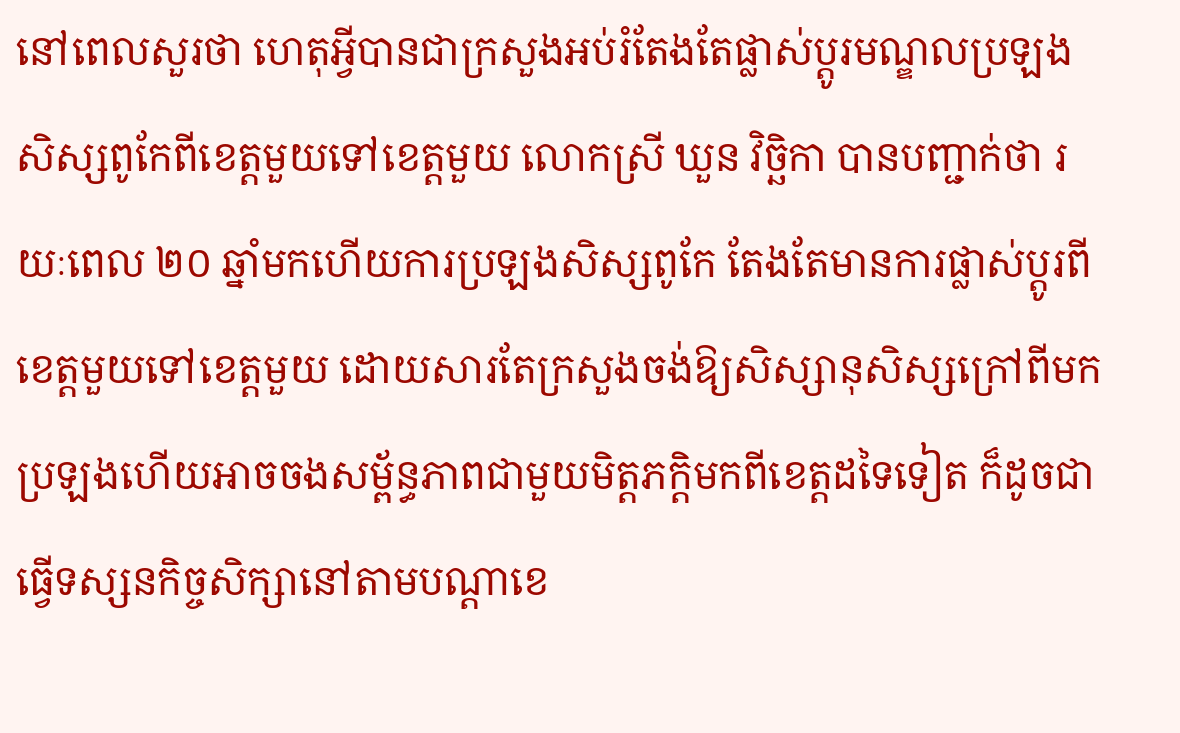នៅពេលសួរថា ហេតុអ្វីបានជាក្រសួងអប់រំតែងតែផ្លាស់ប្តូរមណ្ឌលប្រឡងសិស្សពូកែពីខេត្តមួយទៅខេត្តមួយ លោកស្រី ឃួន វិច្ឆិកា បានបញ្ជាក់ថា រយៈពេល ២០ ឆ្នាំមកហើយការប្រឡងសិស្សពូកែ តែងតែមានការផ្លាស់ប្តូរពីខេត្តមួយទៅខេត្តមួយ ដោយសារតែក្រសួងចង់ឱ្យសិស្សានុសិស្សក្រៅពីមកប្រឡងហើយអាចចងសម្ព័ន្ធភាពជាមួយមិត្តភក្តិមកពីខេត្តដទៃទៀត ក៏ដូចជាធ្វើទស្សនកិច្ចសិក្សានៅតាមបណ្តាខេ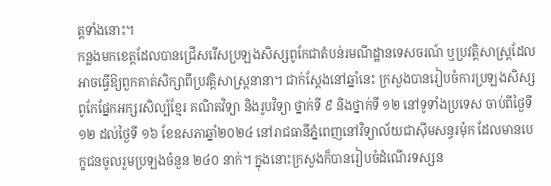ត្តទាំងនោះ។
កន្លងមកខេត្តដែលបានជ្រើសរើសប្រឡងសិស្សពូកែជាតំបន់រមណីដ្ឋានទេសចរណ៍ ឬប្រវត្តិសាស្ត្រដែលអាចធ្វើឱ្យពួកគាត់សិក្សាពីប្រវត្តិសាស្ត្រនានា។ ជាក់ស្តែងនៅឆ្នាំនេះ ក្រសួងបានរៀបចំការប្រឡងសិស្សពូកែផ្នែកអក្សរសិល្ប៍ខ្មែរ គណិតវិទ្យា និងរូបវិទ្យា ថ្នាក់ទី ៩ និងថ្នាក់ទី ១២ នៅទូទាំងប្រទេស ចាប់ពីថ្ងៃទី ១២ ដល់ថ្ងៃទី ១៦ ខែឧសភាឆ្នាំ២០២៤ នៅរាជធានីភ្នំពេញនៅវិទ្យាល័យជាស៊ីមសន្ធរម៉ុក ដែលមានបេក្ខជនចូលរួមប្រឡងចំនួន ២៤០ នាក់។ ក្នុងនោះក្រសួងក៏បានរៀបចំដំណើរទស្សន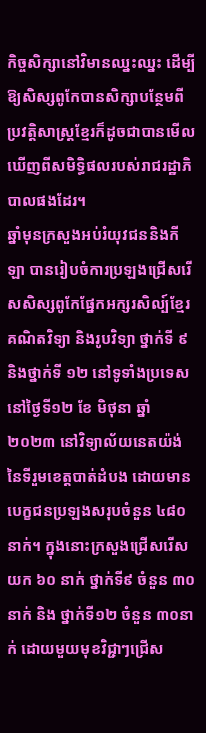កិច្ចសិក្សានៅវិមានឈ្នះឈ្នះ ដើម្បីឱ្យសិស្សពូកែបានសិក្សាបន្ថែមពីប្រវត្តិសាស្ត្រខ្មែរក៏ដូចជាបានមើលឃើញពីសមិទ្ធិផលរបស់រាជរដ្ឋាភិបាលផងដែរ។
ឆ្នាំមុនក្រសួងអប់រំយុវជននិងកីឡា បានរៀបចំការប្រឡងជ្រើសរើសសិស្សពូកែផ្នែកអក្សរសិល្ប៍ខ្មែរ គណិតវិទ្យា និងរូបវិទ្យា ថ្នាក់ទី ៩ និងថ្នាក់ទី ១២ នៅទូទាំងប្រទេសនៅថ្ងៃទី១២ ខែ មិថុនា ឆ្នាំ២០២៣ នៅវិទ្យាល័យនេតយ៉ង់ នៃទីរួមខេត្តបាត់ដំបង ដោយមានបេក្ខជនប្រឡងសរុបចំនួន ៤៨០ នាក់។ ក្នុងនោះក្រសួងជ្រើសរើសយក ៦០ នាក់ ថ្នាក់ទី៩ ចំនួន ៣០ នាក់ និង ថ្នាក់ទី១២ ចំនួន ៣០នាក់ ដោយមួយមុខវិជ្ជាៗជ្រើស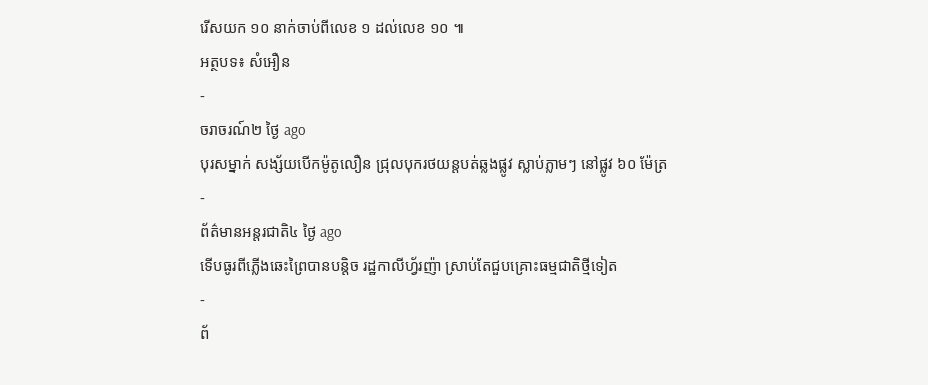រើសយក ១០ នាក់ចាប់ពីលេខ ១ ដល់លេខ ១០ ៕
អត្ថបទ៖ សំអឿន
-
ចរាចរណ៍២ ថ្ងៃ ago
បុរសម្នាក់ សង្ស័យបើកម៉ូតូលឿន ជ្រុលបុករថយន្តបត់ឆ្លងផ្លូវ ស្លាប់ភ្លាមៗ នៅផ្លូវ ៦០ ម៉ែត្រ
-
ព័ត៌មានអន្ដរជាតិ៤ ថ្ងៃ ago
ទើបធូរពីភ្លើងឆេះព្រៃបានបន្តិច រដ្ឋកាលីហ្វ័រញ៉ា ស្រាប់តែជួបគ្រោះធម្មជាតិថ្មីទៀត
-
ព័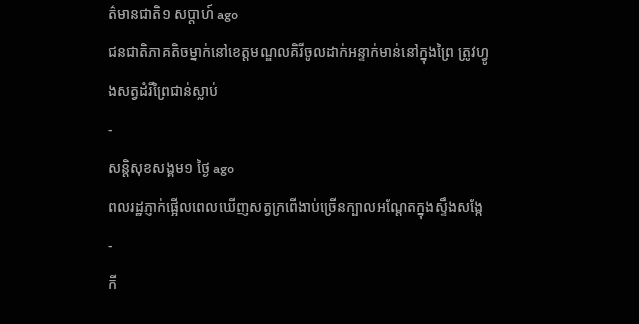ត៌មានជាតិ១ សប្តាហ៍ ago
ជនជាតិភាគតិចម្នាក់នៅខេត្តមណ្ឌលគិរីចូលដាក់អន្ទាក់មាន់នៅក្នុងព្រៃ ត្រូវហ្វូងសត្វដំរីព្រៃជាន់ស្លាប់
-
សន្តិសុខសង្គម១ ថ្ងៃ ago
ពលរដ្ឋភ្ញាក់ផ្អើលពេលឃើញសត្វក្រពើងាប់ច្រើនក្បាលអណ្ដែតក្នុងស្ទឹងសង្កែ
-
កី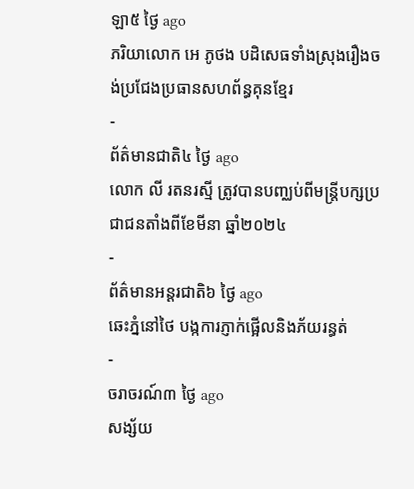ឡា៥ ថ្ងៃ ago
ភរិយាលោក អេ ភូថង បដិសេធទាំងស្រុងរឿងចង់ប្រជែងប្រធានសហព័ន្ធគុនខ្មែរ
-
ព័ត៌មានជាតិ៤ ថ្ងៃ ago
លោក លី រតនរស្មី ត្រូវបានបញ្ឈប់ពីមន្ត្រីបក្សប្រជាជនតាំងពីខែមីនា ឆ្នាំ២០២៤
-
ព័ត៌មានអន្ដរជាតិ៦ ថ្ងៃ ago
ឆេះភ្នំនៅថៃ បង្កការភ្ញាក់ផ្អើលនិងភ័យរន្ធត់
-
ចរាចរណ៍៣ ថ្ងៃ ago
សង្ស័យ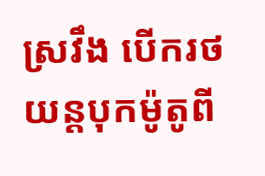ស្រវឹង បើករថយន្តបុកម៉ូតូពី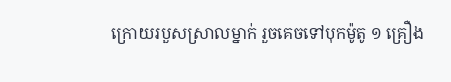ក្រោយរបួសស្រាលម្នាក់ រួចគេចទៅបុកម៉ូតូ ១ គ្រឿង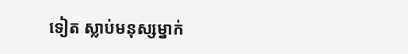ទៀត ស្លាប់មនុស្សម្នាក់